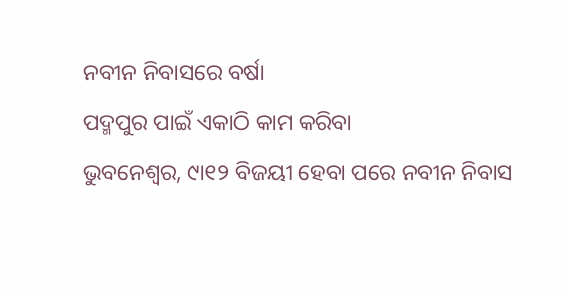ନବୀନ ନିବାସରେ ବର୍ଷା
ପଦ୍ମପୁର ପାଇଁ ଏକାଠି କାମ କରିବା
ଭୁବନେଶ୍ୱର, ୯ା୧୨ ବିଜୟୀ ହେବା ପରେ ନବୀନ ନିବାସ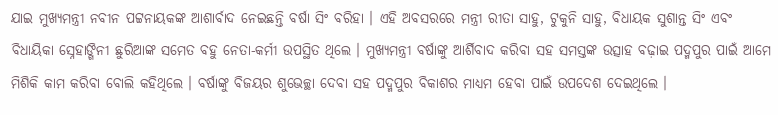ଯାଇ ମୁଖ୍ୟମନ୍ତ୍ରୀ ନବୀନ ପଟ୍ଟନାୟକଙ୍କ ଆଶାର୍ବାଦ ନେଇଛନ୍ତି ବର୍ଷା ସିଂ ବରିହା । ଏହି ଅବସରରେ ମନ୍ତ୍ରୀ ରୀତା ସାହୁ, ଟୁକୁନି ସାହୁ, ବିଧାୟକ ସୁଶାନ୍ତ ସିଂ ଏବଂ ବିଧାୟିକା ସ୍ନେହାଙ୍ଗିନୀ ଛୁରିଆଙ୍କ ସମେତ ବହୁ ନେତା-କର୍ମୀ ଉପସ୍ଥିତ ଥିଲେ । ମୁଖ୍ୟମନ୍ତ୍ରୀ ବର୍ଷାଙ୍କୁ ଆର୍ଶିବାଦ କରିବା ସହ ସମସ୍ତଙ୍କ ଉତ୍ସାହ ବଢ଼ାଇ ପଦ୍ମପୁର ପାଇଁ ଆମେ ମିଶିକି କାମ କରିବା ବୋଲି କହିଥିଲେ । ବର୍ଷାଙ୍କୁ ବିଜୟର ଶୁଭେଚ୍ଛା ଦେବା ସହ ପଦ୍ମପୁର ବିକାଶର ମାଧ୍ୟମ ହେବା ପାଇଁ ଉପଦେଶ ଦେଇଥିଲେ ।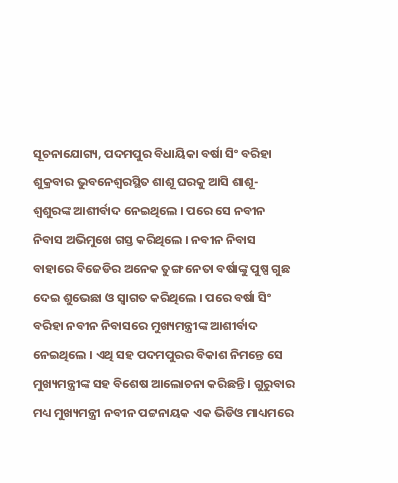ସୂଚନାଯୋଗ୍ୟ, ପଦମପୁର ବିଧାୟିକା ବର୍ଷା ସିଂ ବରିହା ଶୁକ୍ରବାର ଭୁବନେଶ୍ୱରସ୍ଥିତ ଶାଶୂ ଘରକୁ ଆସି ଶାଶୂ-ଶ୍ୱଶୁରଙ୍କ ଆଶୀର୍ବାଦ ନେଇଥିଲେ । ପରେ ସେ ନବୀନ ନିବାସ ଅଭିମୁଖେ ଗସ୍ତ କରିଥିଲେ । ନବୀନ ନିବାସ ବାହାରେ ବିଜେଡିର ଅନେକ ତୁଙ୍ଗ ନେତା ବର୍ଷାଙ୍କୁ ପୁଷ୍ପ ଗୁଛ ଦେଇ ଶୁଭେଛା ଓ ସ୍ୱାଗତ କରିଥିଲେ । ପରେ ବର୍ଷା ସିଂ ବରିହା ନବୀନ ନିବାସରେ ମୁଖ୍ୟମନ୍ତ୍ରୀଙ୍କ ଆଶୀର୍ବାଦ ନେଇଥିଲେ । ଏଥି ସହ ପଦମପୁରର ବିକାଶ ନିମନ୍ତେ ସେ ମୁଖ୍ୟମନ୍ତ୍ରୀଙ୍କ ସହ ବିଶେଷ ଆଲୋଚନା କରିଛନ୍ତି । ଗୁରୁବାର ମଧ୍ୟ ମୁଖ୍ୟମନ୍ତ୍ରୀ ନବୀନ ପଟ୍ଟନାୟକ ଏକ ଭିଡିଓ ମାଧ୍ୟମରେ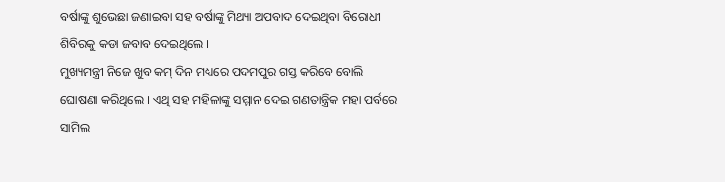ବର୍ଷାଙ୍କୁ ଶୁଭେଛା ଜଣାଇବା ସହ ବର୍ଷାଙ୍କୁ ମିଥ୍ୟା ଅପବାଦ ଦେଇଥିବା ବିରୋଧୀ ଶିବିରକୁ କଡା ଜବାବ ଦେଇଥିଲେ ।
ମୁଖ୍ୟମନ୍ତ୍ରୀ ନିଜେ ଖୁବ କମ୍ ଦିନ ମଧ୍ୟରେ ପଦମପୁର ଗସ୍ତ କରିବେ ବୋଲି ଘୋଷଣା କରିଥିଲେ । ଏଥି ସହ ମହିଳାଙ୍କୁ ସମ୍ମାନ ଦେଇ ଗଣତାନ୍ତ୍ରିକ ମହା ପର୍ବରେ ସାମିଲ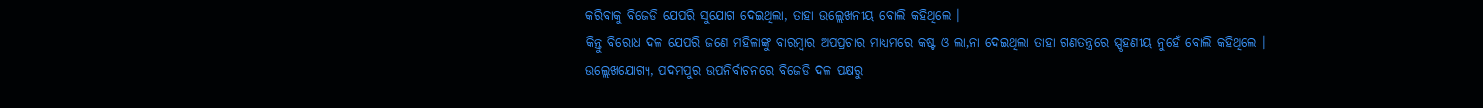କରିବାକୁ ବିଜେଡି ଯେପରି ସୁଯୋଗ ଦେଇଥିଲା, ତାହା ଉଲ୍ଲେଖନୀୟ ବୋଲି କହିଥିଲେ ।
କିନ୍ତୁ ବିରୋଧ ଦଳ ଯେପରି ଜଣେ ମହିଳାଙ୍କୁ ବାରମ୍ବାର ଅପପ୍ରଚାର ମାଧ୍ୟମରେ କଷ୍ଟ ଓ ଲା‚ନା ଦେଇଥିଲା ତାହା ଗଣତନ୍ତ୍ରରେ ସ୍ପୃହଣୀୟ ନୁହେଁ ବୋଲି କହିଥିଲେ ।
ଉଲ୍ଲେଖଯୋଗ୍ୟ, ପଦମପୁର ଉପନିର୍ବାଚନରେ ବିଜେଡି ଦଳ ପକ୍ଷରୁ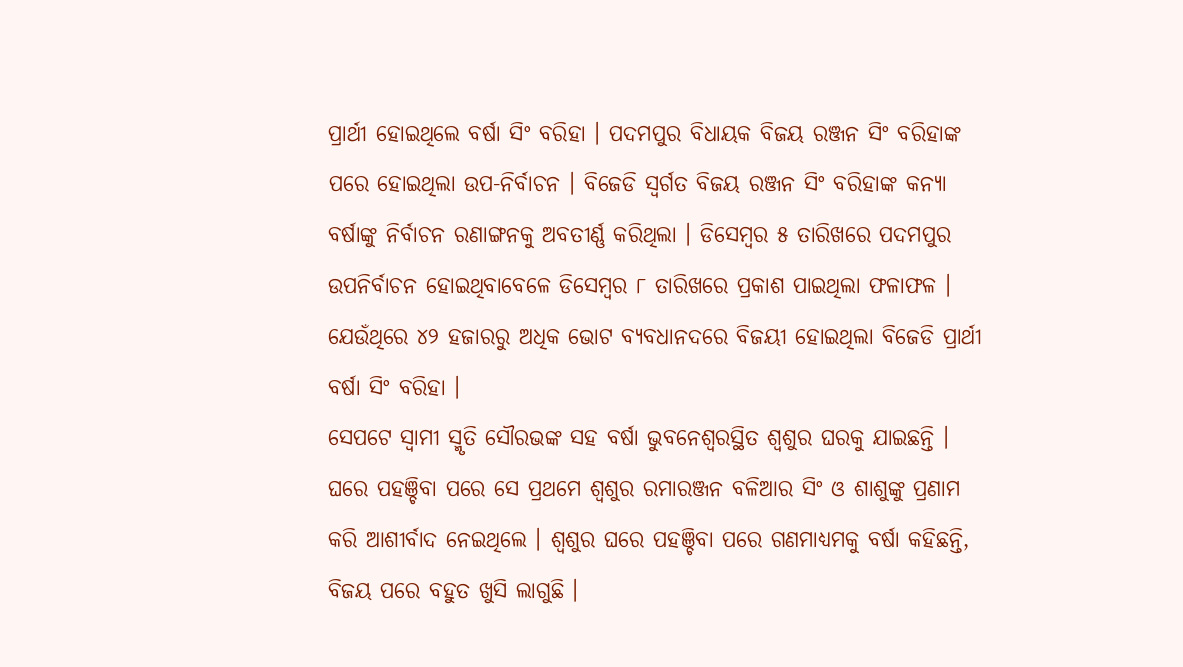ପ୍ରାର୍ଥୀ ହୋଇଥିଲେ ବର୍ଷା ସିଂ ବରିହା । ପଦମପୁର ବିଧାୟକ ବିଜୟ ରଞ୍ଜନ ସିଂ ବରିହାଙ୍କ ପରେ ହୋଇଥିଲା ଉପ-ନିର୍ବାଚନ । ବିଜେଡି ସ୍ୱର୍ଗତ ବିଜୟ ରଞ୍ଜନ ସିଂ ବରିହାଙ୍କ କନ୍ୟା ବର୍ଷାଙ୍କୁ ନିର୍ବାଚନ ରଣାଙ୍ଗନକୁ ଅବତୀର୍ଣ୍ଣ କରିଥିଲା । ଡିସେମ୍ବର ୫ ତାରିଖରେ ପଦମପୁର ଉପନିର୍ବାଚନ ହୋଇଥିବାବେଳେ ଡିସେମ୍ବର ୮ ତାରିଖରେ ପ୍ରକାଶ ପାଇଥିଲା ଫଳାଫଳ । ଯେଉଁଥିରେ ୪୨ ହଜାରରୁ ଅଧିକ ଭୋଟ ବ୍ୟବଧାନଦରେ ବିଜୟୀ ହୋଇଥିଲା ବିଜେଡି ପ୍ରାର୍ଥୀ ବର୍ଷା ସିଂ ବରିହା ।
ସେପଟେ ସ୍ୱାମୀ ସ୍ମୃତି ସୌରଭଙ୍କ ସହ ବର୍ଷା ଭୁବନେଶ୍ୱରସ୍ଥିତ ଶ୍ୱଶୁର ଘରକୁ ଯାଇଛନ୍ତି । ଘରେ ପହଞ୍ଚିବା ପରେ ସେ ପ୍ରଥମେ ଶ୍ୱଶୁର ରମାରଞ୍ଜନ ବଳିଆର ସିଂ ଓ ଶାଶୁଙ୍କୁ ପ୍ରଣାମ କରି ଆଶୀର୍ବାଦ ନେଇଥିଲେ । ଶ୍ୱଶୁର ଘରେ ପହଞ୍ଚିବା ପରେ ଗଣମାଧ୍ୟମକୁ ବର୍ଷା କହିଛନ୍ତି, ବିଜୟ ପରେ ବହୁତ ଖୁସି ଲାଗୁଛି ।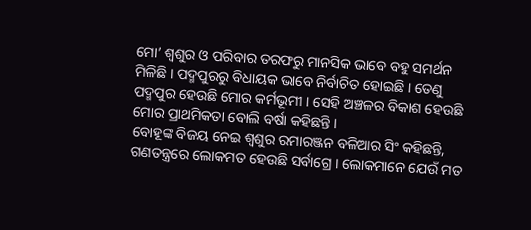ମୋ’ ଶ୍ୱଶୁର ଓ ପରିବାର ତରଫରୁ ମାନସିକ ଭାବେ ବହୁ ସମର୍ଥନ ମିଳିଛି । ପଦ୍ମପୁରରୁ ବିଧାୟକ ଭାବେ ନିର୍ବାଚିତ ହୋଇଛି । ତେଣୁ ପଦ୍ମପୁର ହେଉଛି ମୋର କର୍ମଭୂମୀ । ସେହି ଅଞ୍ଚଳର ବିକାଶ ହେଉଛି ମୋର ପ୍ରାଥମିକତା ବୋଲି ବର୍ଷା କହିଛନ୍ତି ।
ବୋହୂଙ୍କ ବିଜୟ ନେଇ ଶ୍ୱଶୁର ରମାରଞ୍ଜନ ବଳିଆର ସିଂ କହିଛନ୍ତି, ଗଣତନ୍ତ୍ରରେ ଲୋକମତ ହେଉଛି ସର୍ବାଗ୍ରେ । ଲୋକମାନେ ଯେଉଁ ମତ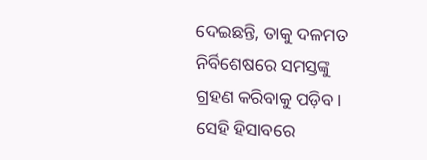ଦେଇଛନ୍ତି, ତାକୁ ଦଳମତ ନିର୍ବିଶେଷରେ ସମସ୍ତଙ୍କୁ ଗ୍ରହଣ କରିବାକୁ ପଡ଼ିବ । ସେହି ହିସାବରେ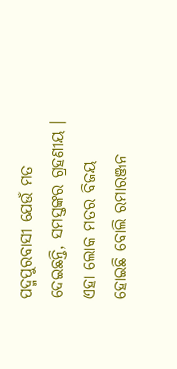ପଦ୍ମପୁରବାସୀ ଯେଉଁ ମତ ଦେଇଛନ୍ତି, ସମସ୍ତଙ୍କର ଗ୍ରହଣୀୟ । ଏହା ଲୋକ ମତର ବିଜୟ ହୋଇଛି ବୋଲି ରମାରଞ୍ଜନ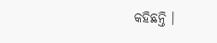କହିଛନ୍ତି ।